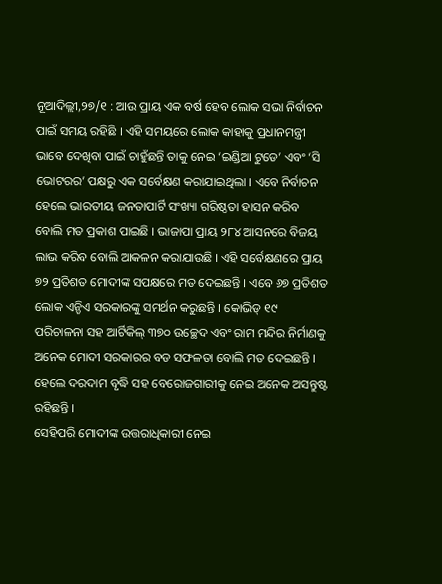ନୂଆଦିଲ୍ଲୀ,୨୭/୧ : ଆଉ ପ୍ରାୟ ଏକ ବର୍ଷ ହେବ ଲୋକ ସଭା ନିର୍ବାଚନ ପାଇଁ ସମୟ ରହିଛି । ଏହି ସମୟରେ ଲୋକ କାହାକୁ ପ୍ରଧାନମନ୍ତ୍ରୀ ଭାବେ ଦେଖିବା ପାଇଁ ଚାହୁଁଛନ୍ତି ତାକୁ ନେଇ ‘ଇଣ୍ଡିଆ ଟୁଡେ’ ଏବଂ ‘ସି ଭୋଟରର’ ପକ୍ଷରୁ ଏକ ସର୍ବେକ୍ଷଣ କରାଯାଇଥିଲା । ଏବେ ନିର୍ବାଚନ ହେଲେ ଭାରତୀୟ ଜନତାପାର୍ଟି ସଂଖ୍ୟା ଗରିଷ୍ଠତା ହାସନ କରିବ ବୋଲି ମତ ପ୍ରକାଶ ପାଇଛି । ଭାଜାପା ପ୍ରାୟ ୨୮୪ ଆସନରେ ବିଜୟ ଲାଭ କରିବ ବୋଲି ଆକଳନ କରାଯାଉଛି । ଏହି ସର୍ବେକ୍ଷଣରେ ପ୍ରାୟ ୭୨ ପ୍ରତିଶତ ମୋଦୀଙ୍କ ସପକ୍ଷରେ ମତ ଦେଇଛନ୍ତି । ଏବେ ୬୭ ପ୍ରତିଶତ ଲୋକ ଏନ୍ଡିଏ ସରକାରଙ୍କୁ ସମର୍ଥନ କରୁଛନ୍ତି । କୋଭିଡ୍ ୧୯ ପରିଚାଳନା ସହ ଆର୍ଟିକିଲ୍ ୩୭୦ ଉଚ୍ଛେଦ ଏବଂ ରାମ ମନ୍ଦିର ନିର୍ମାଣକୁ ଅନେକ ମୋଦୀ ସରକାରର ବଡ ସଫଳତା ବୋଲି ମତ ଦେଇଛନ୍ତି । ହେଲେ ଦରଦାମ ବୃଦ୍ଧି ସହ ବେରୋଜଗାରୀକୁ ନେଇ ଅନେକ ଅସନ୍ତୁଷ୍ଟ ରହିଛନ୍ତି ।
ସେହିପରି ମୋଦୀଙ୍କ ଉତ୍ତରାଧିକାରୀ ନେଇ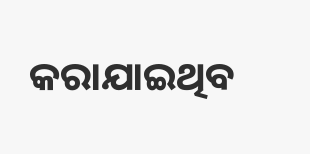କରାଯାଇଥିବ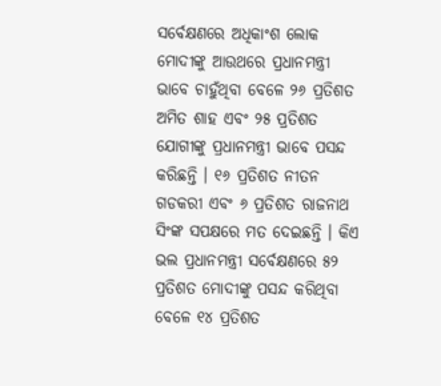ସର୍ବେକ୍ଷଣରେ ଅଧିକାଂଶ ଲୋକ ମୋଦୀଙ୍କୁ ଆଉଥରେ ପ୍ରଧାନମନ୍ତ୍ରୀ ଭାବେ ଚାହୁଁଥିବା ବେଳେ ୨୬ ପ୍ରତିଶତ ଅମିତ ଶାହ ଏବଂ ୨୫ ପ୍ରତିଶତ ଯୋଗୀଙ୍କୁ ପ୍ରଧାନମନ୍ତ୍ରୀ ଭାବେ ପସନ୍ଦ କରିଛନ୍ତି । ୧୬ ପ୍ରତିଶତ ନୀତନ ଗଡକରୀ ଏବଂ ୬ ପ୍ରତିଶତ ରାଜନାଥ ସିଂଙ୍କ ସପକ୍ଷରେ ମତ ଦେଇଛନ୍ତି । କିଏ ଭଲ ପ୍ରଧାନମନ୍ତ୍ରୀ ସର୍ବେକ୍ଷଣରେ ୫୨ ପ୍ରତିଶତ ମୋଦୀଙ୍କୁ ପସନ୍ଦ କରିଥିବା ବେଳେ ୧୪ ପ୍ରତିଶତ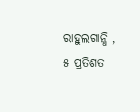ରାହୁଲଗାନ୍ଧି , ୫ ପ୍ରତିଶତ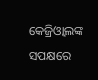କେଜ୍ରିଓ୍ୱାଲଙ୍କ ସପକ୍ଷରେ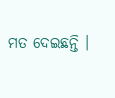ମତ ଦେଇଛନ୍ତି ।